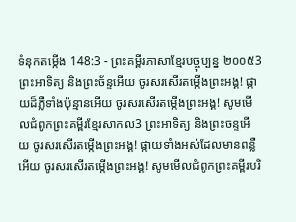ទំនុកតម្កើង 148:3 - ព្រះគម្ពីរភាសាខ្មែរបច្ចុប្បន្ន ២០០៥3 ព្រះអាទិត្យ និងព្រះច័ន្ទអើយ ចូរសរសើរតម្កើងព្រះអង្គ! ផ្កាយដ៏ភ្លឺទាំងប៉ុន្មានអើយ ចូរសរសើរតម្កើងព្រះអង្គ! សូមមើលជំពូកព្រះគម្ពីរខ្មែរសាកល3 ព្រះអាទិត្យ និងព្រះចន្ទអើយ ចូរសរសើរតម្កើងព្រះអង្គ! ផ្កាយទាំងអស់ដែលមានពន្លឺអើយ ចូរសរសើរតម្កើងព្រះអង្គ! សូមមើលជំពូកព្រះគម្ពីរបរិ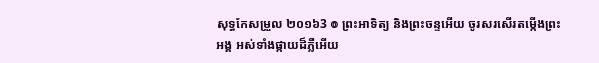សុទ្ធកែសម្រួល ២០១៦3 ៙ ព្រះអាទិត្យ និងព្រះចន្ទអើយ ចូរសរសើរតម្កើងព្រះអង្គ អស់ទាំងផ្កាយដ៏ភ្លឺអើយ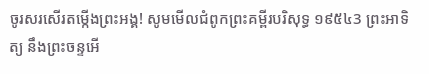ចូរសរសើរតម្កើងព្រះអង្គ! សូមមើលជំពូកព្រះគម្ពីរបរិសុទ្ធ ១៩៥៤3 ព្រះអាទិត្យ នឹងព្រះចន្ទអើ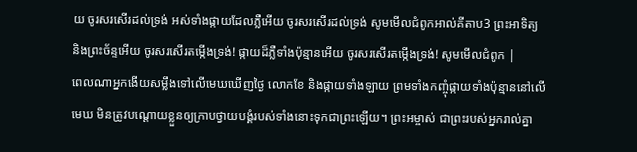យ ចូរសរសើរដល់ទ្រង់ អស់ទាំងផ្កាយដែលភ្លឺអើយ ចូរសរសើរដល់ទ្រង់ សូមមើលជំពូកអាល់គីតាប3 ព្រះអាទិត្យ និងព្រះច័ន្ទអើយ ចូរសរសើរតម្កើងទ្រង់! ផ្កាយដ៏ភ្លឺទាំងប៉ុន្មានអើយ ចូរសរសើរតម្កើងទ្រង់! សូមមើលជំពូក |
ពេលណាអ្នកងើយសម្លឹងទៅលើមេឃឃើញថ្ងៃ លោកខែ និងផ្កាយទាំងឡាយ ព្រមទាំងកញ្ចុំផ្កាយទាំងប៉ុន្មាននៅលើមេឃ មិនត្រូវបណ្ដោយខ្លួនឲ្យក្រាបថ្វាយបង្គំរបស់ទាំងនោះទុកជាព្រះឡើយ។ ព្រះអម្ចាស់ ជាព្រះរបស់អ្នករាល់គ្នា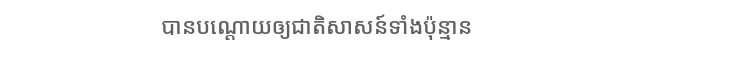បានបណ្ដោយឲ្យជាតិសាសន៍ទាំងប៉ុន្មាន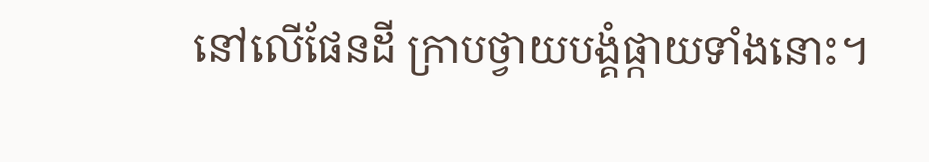នៅលើផែនដី ក្រាបថ្វាយបង្គំផ្កាយទាំងនោះ។